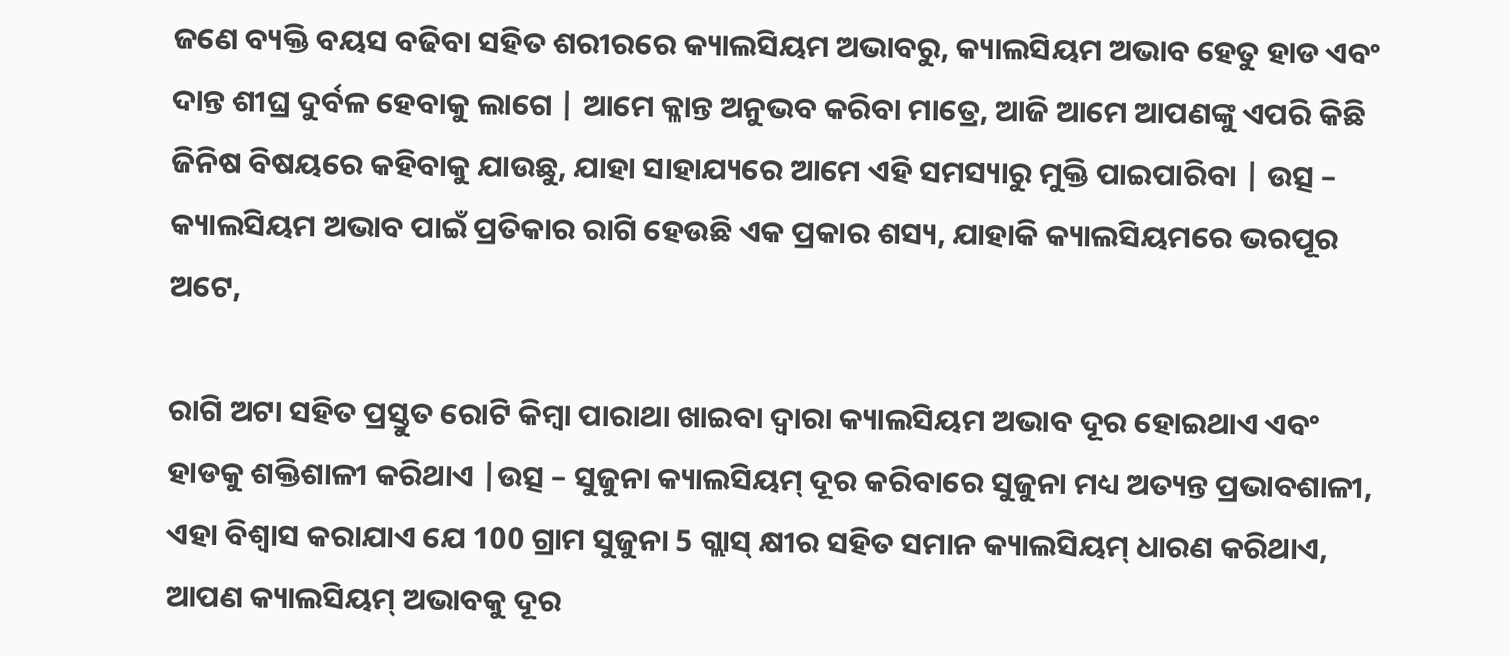ଜଣେ ବ୍ୟକ୍ତି ବୟସ ବଢିବା ସହିତ ଶରୀରରେ କ୍ୟାଲସିୟମ ଅଭାବରୁ, କ୍ୟାଲସିୟମ ଅଭାବ ହେତୁ ହାଡ ଏବଂ ଦାନ୍ତ ଶୀଘ୍ର ଦୁର୍ବଳ ହେବାକୁ ଲାଗେ | ଆମେ କ୍ଳାନ୍ତ ଅନୁଭବ କରିବା ମାତ୍ରେ, ଆଜି ଆମେ ଆପଣଙ୍କୁ ଏପରି କିଛି ଜିନିଷ ବିଷୟରେ କହିବାକୁ ଯାଉଛୁ, ଯାହା ସାହାଯ୍ୟରେ ଆମେ ଏହି ସମସ୍ୟାରୁ ମୁକ୍ତି ପାଇପାରିବା | ଉତ୍ସ – କ୍ୟାଲସିୟମ ଅଭାବ ପାଇଁ ପ୍ରତିକାର ରାଗି ହେଉଛି ଏକ ପ୍ରକାର ଶସ୍ୟ, ଯାହାକି କ୍ୟାଲସିୟମରେ ଭରପୂର ଅଟେ,

ରାଗି ଅଟା ସହିତ ପ୍ରସ୍ତୁତ ରୋଟି କିମ୍ବା ପାରାଥା ଖାଇବା ଦ୍ୱାରା କ୍ୟାଲସିୟମ ଅଭାବ ଦୂର ହୋଇଥାଏ ଏବଂ ହାଡକୁ ଶକ୍ତିଶାଳୀ କରିଥାଏ |ଉତ୍ସ – ସୁଜୁନା କ୍ୟାଲସିୟମ୍ ଦୂର କରିବାରେ ସୁଜୁନା ମଧ୍ୟ ଅତ୍ୟନ୍ତ ପ୍ରଭାବଶାଳୀ, ଏହା ବିଶ୍ୱାସ କରାଯାଏ ଯେ 100 ଗ୍ରାମ ସୁଜୁନା 5 ଗ୍ଲାସ୍ କ୍ଷୀର ସହିତ ସମାନ କ୍ୟାଲସିୟମ୍ ଧାରଣ କରିଥାଏ,
ଆପଣ କ୍ୟାଲସିୟମ୍ ଅଭାବକୁ ଦୂର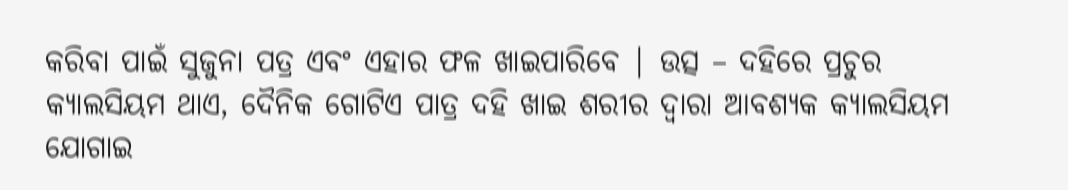କରିବା ପାଇଁ ସୁଜୁନା ପତ୍ର ଏବଂ ଏହାର ଫଳ ଖାଇପାରିବେ | ଉତ୍ସ – ଦହିରେ ପ୍ରଚୁର କ୍ୟାଲସିୟମ ଥାଏ, ଦୈନିକ ଗୋଟିଏ ପାତ୍ର ଦହି ଖାଇ ଶରୀର ଦ୍ୱାରା ଆବଶ୍ୟକ କ୍ୟାଲସିୟମ ଯୋଗାଇ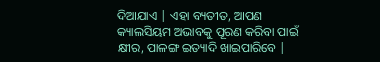ଦିଆଯାଏ | ଏହା ବ୍ୟତୀତ, ଆପଣ କ୍ୟାଲସିୟମ ଅଭାବକୁ ପୂରଣ କରିବା ପାଇଁ କ୍ଷୀର, ପାଳଙ୍ଗ ଇତ୍ୟାଦି ଖାଇପାରିବେ |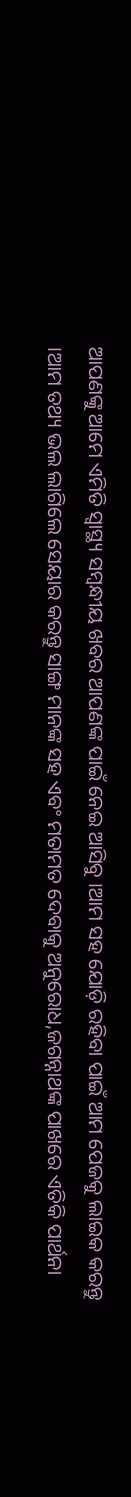ଆପଣଙ୍କୁ ଆମେ ଏମିତି ସ୍ଵାସ୍ଥ୍ୟ ସମ୍ଵନ୍ଧୀୟ ଖବର ଆପଣଙ୍କ ପାଇଁ ନେଇ ଆସିବୁ ।ଆମ ସହ ଯୋଡ଼ି ରହିବା ପାଇଁ ଆମ ପେଜକୁ ଲାଇକ କରନ୍ତୁ ।ଆମ ତଥ୍ୟ ଭଲ ଲାଗିଲେ ସେୟାର କରନ୍ତୁ ସାଙ୍ଗ ମାନଙ୍କ ସହ ଏବଂ ମତାମତ ଦେବାକୁ ଅନୁରୋଧ,ଜଗନ୍ନାଥଙ୍କ ପାଖରେ ଏତିକି ପାର୍ଥନା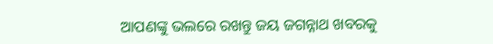ଆପଣଙ୍କୁ ଭଲରେ ରଖନ୍ତୁ ଜୟ ଜଗନ୍ନାଥ ଖବରକୁ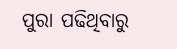ପୁରା ପଢିଥିବାରୁ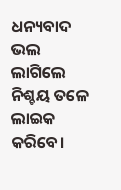ଧନ୍ୟବାଦ ଭଲ ଲାଗିଲେ ନିଶ୍ଚୟ ତଳେ ଲାଇକ କରିବେ।